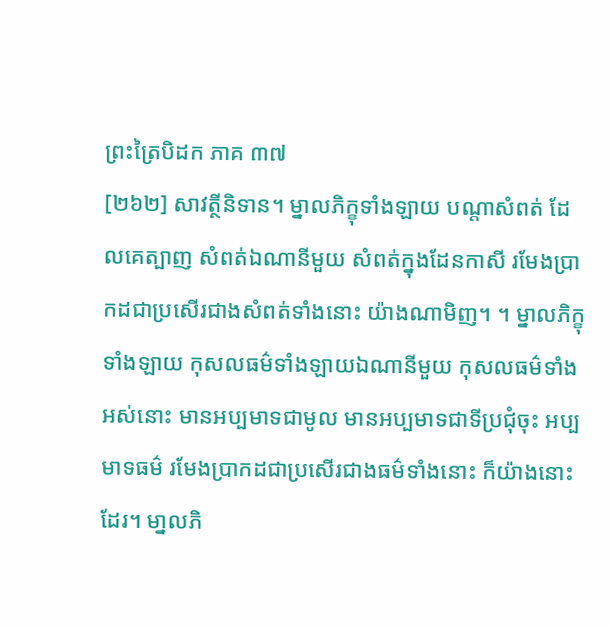ព្រះត្រៃបិដក ភាគ ៣៧
[២៦២] សាវត្ថីនិទាន។ ម្នាលភិក្ខុទាំងឡាយ បណ្តាសំពត់ ដែលគេត្បាញ សំពត់ឯណានីមួយ សំពត់ក្នុងដែនកាសី រមែងប្រាកដជាប្រសើរជាងសំពត់ទាំងនោះ យ៉ាងណាមិញ។ ។ ម្នាលភិក្ខុទាំងឡាយ កុសលធម៌ទាំងឡាយឯណានីមួយ កុសលធម៌ទាំងអស់នោះ មានអប្បមាទជាមូល មានអប្បមាទជាទីប្រជុំចុះ អប្បមាទធម៌ រមែងប្រាកដជាប្រសើរជាងធម៌ទាំងនោះ ក៏យ៉ាងនោះដែរ។ មា្នលភិ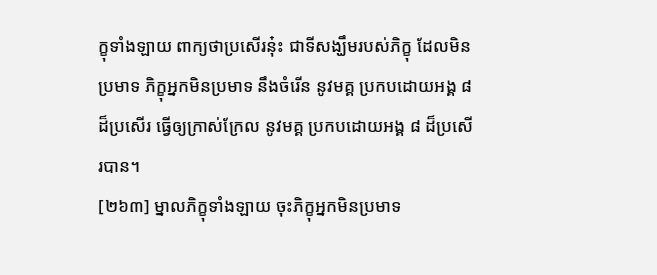ក្ខុទាំងឡាយ ពាក្យថាប្រសើរនុ៎ះ ជាទីសង្ឃឹមរបស់ភិក្ខុ ដែលមិនប្រមាទ ភិក្ខុអ្នកមិនប្រមាទ នឹងចំរើន នូវមគ្គ ប្រកបដោយអង្គ ៨ ដ៏ប្រសើរ ធ្វើឲ្យក្រាស់ក្រែល នូវមគ្គ ប្រកបដោយអង្គ ៨ ដ៏ប្រសើរបាន។
[២៦៣] ម្នាលភិក្ខុទាំងឡាយ ចុះភិក្ខុអ្នកមិនប្រមាទ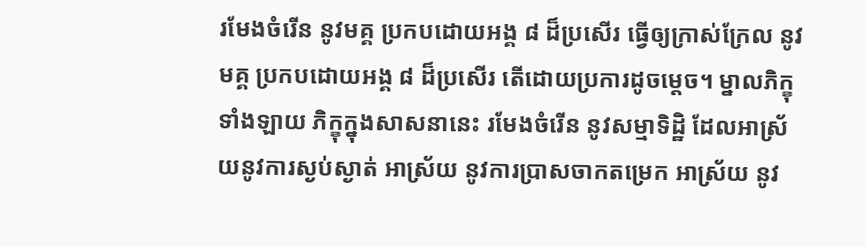រមែងចំរើន នូវមគ្គ ប្រកបដោយអង្គ ៨ ដ៏ប្រសើរ ធ្វើឲ្យក្រាស់ក្រែល នូវមគ្គ ប្រកបដោយអង្គ ៨ ដ៏ប្រសើរ តើដោយប្រការដូចម្តេច។ ម្នាលភិក្ខុទាំងឡាយ ភិក្ខុក្នុងសាសនានេះ រមែងចំរើន នូវសម្មាទិដ្ឋិ ដែលអាស្រ័យនូវការស្ងប់ស្ងាត់ អាស្រ័យ នូវការប្រាសចាកតម្រេក អាស្រ័យ នូវ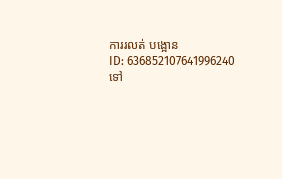ការរលត់ បង្អោន
ID: 636852107641996240
ទៅ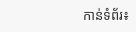កាន់ទំព័រ៖